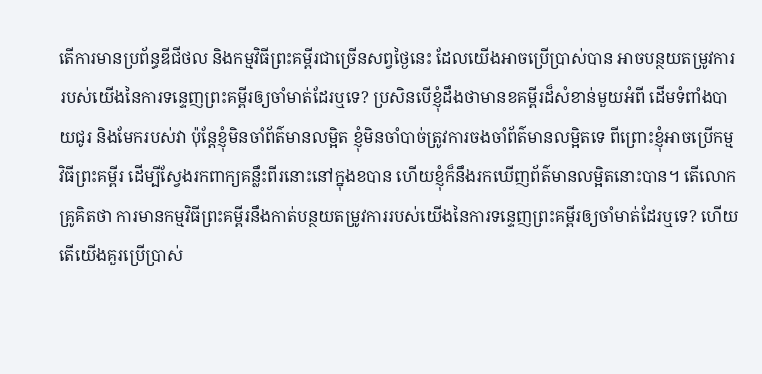តើការមានប្រព័ន្ធឌីជីថល និងកម្មវិធីព្រះគម្ពីរជាច្រើនសព្វថ្ងៃនេះ ដែលយើងអាចប្រើប្រាស់បាន អាចបន្ថយតម្រូវការរបស់យើងនៃការទន្ទេញព្រះគម្ពីរឲ្យចាំមាត់ដែរឬទេ? ប្រសិនបើខ្ញុំដឹងថាមានខគម្ពីរដ៏សំខាន់មួយអំពី ដើមទំពាំងបាយជូរ និងមែករបស់វា ប៉ុន្តែខ្ញុំមិនចាំព័ត៌មានលម្អិត ខ្ញុំមិនចាំបាច់ត្រូវការចងចាំព័ត៌មានលម្អិតទេ ពីព្រោះខ្ញុំអាចប្រើកម្មវិធីព្រះគម្ពីរ ដើម្បីស្វែងរកពាក្យគន្លឹះពីរនោះនៅក្នុងខបាន ហើយខ្ញុំក៏នឹងរកឃើញព័ត៌មានលម្អិតនោះបាន។ តើលោកគ្រូគិតថា ការមានកម្មវិធីព្រះគម្ពីរនឹងកាត់បន្ថយតម្រូវការរបស់យើងនៃការទន្ទេញព្រះគម្ពីរឲ្យចាំមាត់ដែរឬទេ? ហើយតើយើងគួរប្រើប្រាស់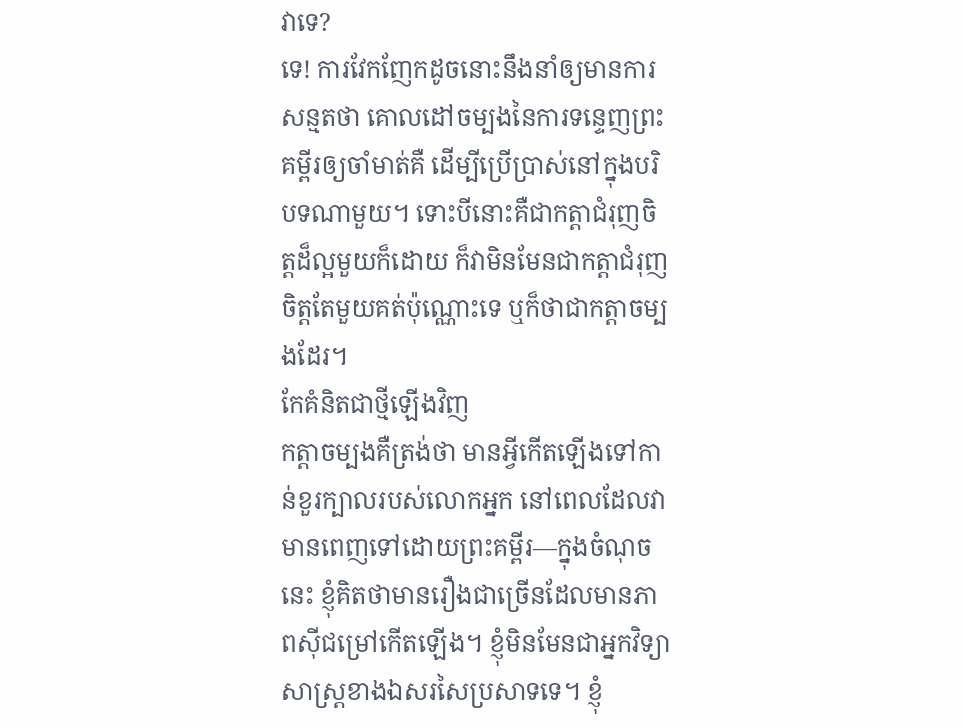វាទេ?
ទេ! ការវែកញែកដូចនោះនឹងនាំឲ្យមានការសន្មតថា គោលដៅចម្បងនៃការទន្ទេញព្រះគម្ពីរឲ្យចាំមាត់គឺ ដើម្បីប្រើប្រាស់នៅក្នុងបរិបទណាមួយ។ ទោះបីនោះគឺជាកត្តាជំរុញចិត្តដ៏ល្អមួយក៏ដោយ ក៏វាមិនមែនជាកត្តាជំរុញចិត្តតែមួយគត់ប៉ុណ្ណោះទេ ឬក៏ថាជាកត្តាចម្បងដែរ។
កែគំនិតជាថ្មីឡើងវិញ
កត្តាចម្បងគឺត្រង់ថា មានអ្វីកើតឡើងទៅកាន់ខួរក្បាលរបស់លោកអ្នក នៅពេលដែលវាមានពេញទៅដោយព្រះគម្ពីរ—ក្នុងចំណុចនេះ ខ្ញុំគិតថាមានរឿងជាច្រើនដែលមានភាពស៊ីជម្រៅកើតឡើង។ ខ្ញុំមិនមែនជាអ្នកវិទ្យាសាស្ត្រខាងឯសរសៃប្រសាទទេ។ ខ្ញុំ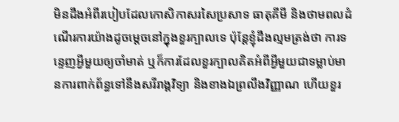មិនដឹងអំពីរបៀបដែលកោសិកាសរសៃប្រសាទ ធាតុគីមី និងថាមពលដំណើរការយ៉ាងដូចម្ដេចនៅក្នុងខួរក្បាលទេ ប៉ុន្តែខ្ញុំដឹងល្មមត្រង់ថា ការទន្ទេញអ្វីមួយឲ្យចាំមាត់ ឬក៏ការដែលខួរក្បាលគិតអំពីអ្វីមួយជាទម្លាប់មានការពាក់ព័ន្ធទៅនឹងសរីរាង្គវិទ្យា និងខាងឯព្រលឹងវិញ្ញាណ ហើយខួរ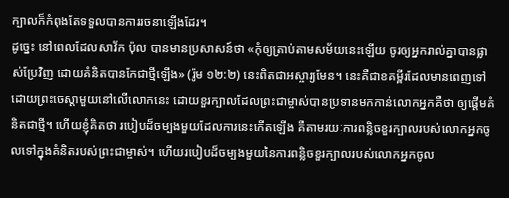ក្បាលក៏កំពុងតែទទួលបានការរចនាឡើងដែរ។
ដូច្នេះ នៅពេលដែលសាវ័ក ប៉ុល បានមានប្រសាសន៍ថា «កុំឲ្យត្រាប់តាមសម័យនេះឡើយ ចូរឲ្យអ្នករាល់គ្នាបានផ្លាស់ប្រែវិញ ដោយគំនិតបានកែជាថ្មីឡើង» (រ៉ូម ១២:២) នេះពិតជាអស្ចារ្យមែន។ នេះគឺជាខគម្ពីរដែលមានពេញទៅដោយព្រះចេស្ដាមួយនៅលើលោកនេះ ដោយខួរក្បាលដែលព្រះជាម្ចាស់បានប្រទានមកកាន់លោកអ្នកគឺថា ឲ្យផ្ដើមគំនិតជាថ្មី។ ហើយខ្ញុំគិតថា របៀបដ៏ចម្បងមួយដែលការនេះកើតឡើង គឺតាមរយៈការពន្លិចខួរក្បាលរបស់លោកអ្នកចូលទៅក្នុងគំនិតរបស់ព្រះជាម្ចាស់។ ហើយរបៀបដ៏ចម្បងមួយនៃការពន្លិចខួរក្បាលរបស់លោកអ្នកចូល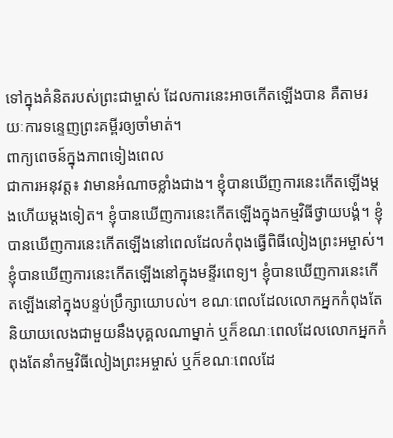ទៅក្នុងគំនិតរបស់ព្រះជាម្ចាស់ ដែលការនេះអាចកើតឡើងបាន គឺតាមរយៈការទន្ទេញព្រះគម្ពីរឲ្យចាំមាត់។
ពាក្យពេចន៍ក្នុងភាពទៀងពេល
ជាការអនុវត្ត៖ វាមានអំណាចខ្លាំងជាង។ ខ្ញុំបានឃើញការនេះកើតឡើងម្ដងហើយម្ដងទៀត។ ខ្ញុំបានឃើញការនេះកើតឡើងក្នុងកម្មវិធីថ្វាយបង្គំ។ ខ្ញុំបានឃើញការនេះកើតឡើងនៅពេលដែលកំពុងធ្វើពិធីលៀងព្រះអម្ចាស់។ ខ្ញុំបានឃើញការនេះកើតឡើងនៅក្នុងមន្ទីរពេទ្យ។ ខ្ញុំបានឃើញការនេះកើតឡើងនៅក្នុងបន្ទប់ប្រឹក្សាយោបល់។ ខណៈពេលដែលលោកអ្នកកំពុងតែនិយាយលេងជាមួយនឹងបុគ្គលណាម្នាក់ ឬក៏ខណៈពេលដែលលោកអ្នកកំពុងតែនាំកម្មវិធីលៀងព្រះអម្ចាស់ ឬក៏ខណៈពេលដែ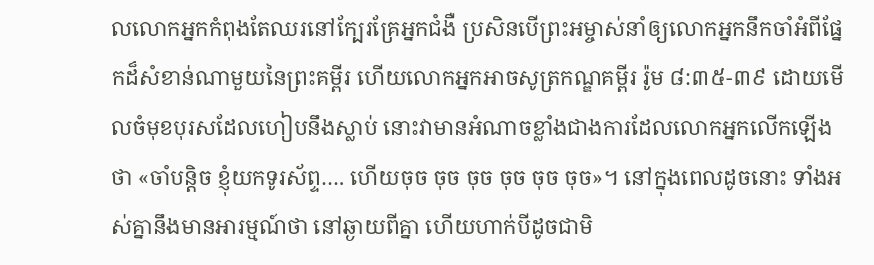លលោកអ្នកកំពុងតែឈរនៅក្បែរគ្រែអ្នកជំងឺ ប្រសិនបើព្រះអម្ចាស់នាំឲ្យលោកអ្នកនឹកចាំអំពីផ្នែកដ៏សំខាន់ណាមួយនៃព្រះគម្ពីរ ហើយលោកអ្នកអាចសូត្រកណ្ឌគម្ពីរ រ៉ូម ៨:៣៥-៣៩ ដោយមើលចំមុខបុរសដែលហៀបនឹងស្លាប់ នោះវាមានអំណាចខ្លាំងជាងការដែលលោកអ្នកលើកឡើងថា «ចាំបន្តិច ខ្ញុំយកទូរស័ព្ទ…. ហើយចុច ចុច ចុច ចុច ចុច ចុច»។ នៅក្នុងពេលដូចនោះ ទាំងអស់គ្នានឹងមានអារម្មណ៍ថា នៅឆ្ងាយពីគ្នា ហើយហាក់បីដូចជាមិ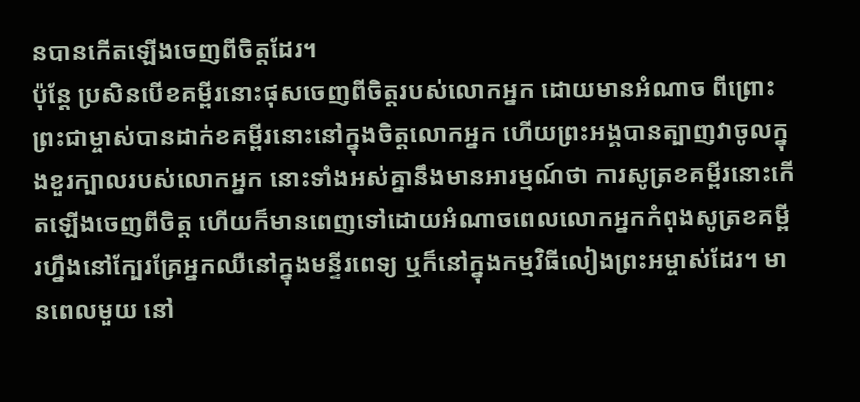នបានកើតឡើងចេញពីចិត្តដែរ។
ប៉ុន្តែ ប្រសិនបើខគម្ពីរនោះផុសចេញពីចិត្តរបស់លោកអ្នក ដោយមានអំណាច ពីព្រោះព្រះជាម្ចាស់បានដាក់ខគម្ពីរនោះនៅក្នុងចិត្តលោកអ្នក ហើយព្រះអង្គបានត្បាញវាចូលក្នុងខួរក្បាលរបស់លោកអ្នក នោះទាំងអស់គ្នានឹងមានអារម្មណ៍ថា ការសូត្រខគម្ពីរនោះកើតឡើងចេញពីចិត្ត ហើយក៏មានពេញទៅដោយអំណាចពេលលោកអ្នកកំពុងសូត្រខគម្ពីរហ្នឹងនៅក្បែរគ្រែអ្នកឈឺនៅក្នុងមន្ទីរពេទ្យ ឬក៏នៅក្នុងកម្មវិធីលៀងព្រះអម្ចាស់ដែរ។ មានពេលមួយ នៅ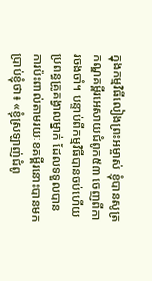ក្នុងកម្មវិធីលៀងព្រះអម្ចាស់ ខ្ញុំបានសូត្រកណ្ឌគម្ពីរអេសាយជំពូក៥៣ ចេញពីការចងចាំ។ បន្ទាប់ពីកម្មវិធីបានចប់ហើយ ប្រពន្ធគ្រូគង្វាលម្នាក់ ដែលទទួលបានការប៉ះពាល់តាមរយៈខគម្ពីរនោះបានមកប្រាប់ខ្ញុំថា៖ «ខ្ញុំស្រឡាញ់ជំពូ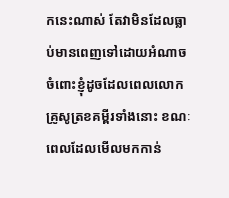កនេះណាស់ តែវាមិនដែលធ្លាប់មានពេញទៅដោយអំណាចចំពោះខ្ញុំដូចដែលពេលលោកគ្រូសូត្រខគម្ពីរទាំងនោះ ខណៈពេលដែលមើលមកកាន់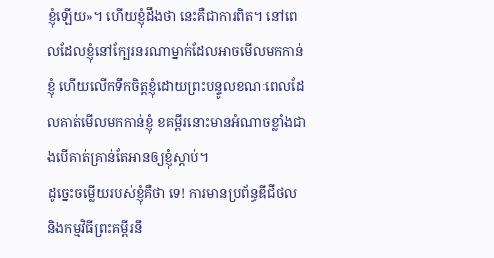ខ្ញុំឡើយ»។ ហើយខ្ញុំដឹងថា នេះគឺជាការពិត។ នៅពេលដែលខ្ញុំនៅក្បែរនរណាម្នាក់ដែលអាចមើលមកកាន់ខ្ញុំ ហើយលើកទឹកចិត្តខ្ញុំដោយព្រះបន្ទូលខណៈពេលដែលគាត់មើលមកកាន់ខ្ញុំ ខគម្ពីរនោះមានអំណាចខ្លាំងជាងបើគាត់គ្រាន់តែអានឲ្យខ្ញុំស្ដាប់។
ដូច្នេះចម្លើយរបស់ខ្ញុំគឺថា ទេ! ការមានប្រព័ន្ធឌីជីថល និងកម្មវិធីព្រះគម្ពីរនឹ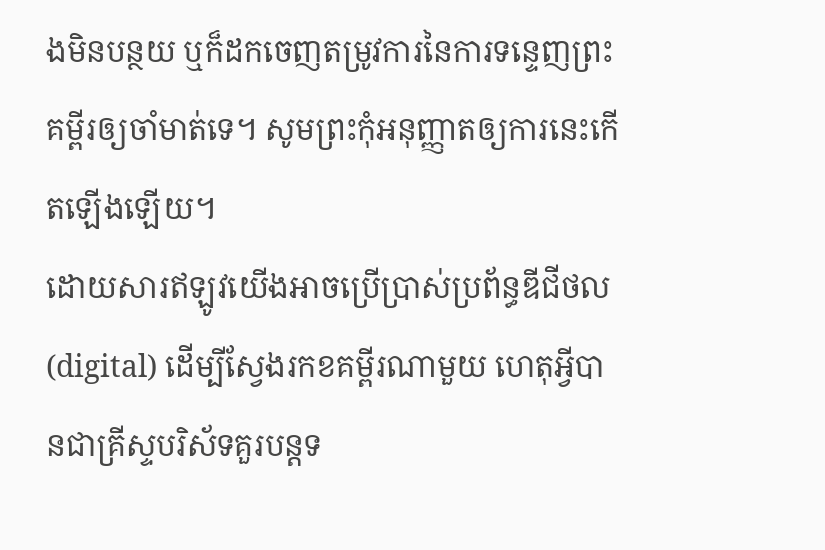ងមិនបន្ថយ ឬក៏ដកចេញតម្រូវការនៃការទន្ទេញព្រះគម្ពីរឲ្យចាំមាត់ទេ។ សូមព្រះកុំអនុញ្ញាតឲ្យការនេះកើតឡើងឡើយ។
ដោយសារឥឡូវយើងអាចប្រើប្រាស់ប្រព័ន្ធឌីជីថល (digital) ដើម្បីស្វែងរកខគម្ពីរណាមួយ ហេតុអ្វីបានជាគ្រីស្ទបរិស័ទគួរបន្តទ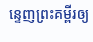ន្ទេញព្រះគម្ពីរឲ្យ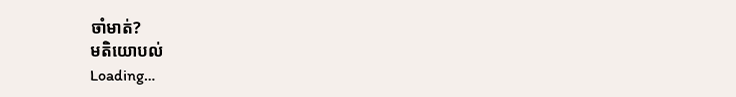ចាំមាត់?
មតិយោបល់
Loading…